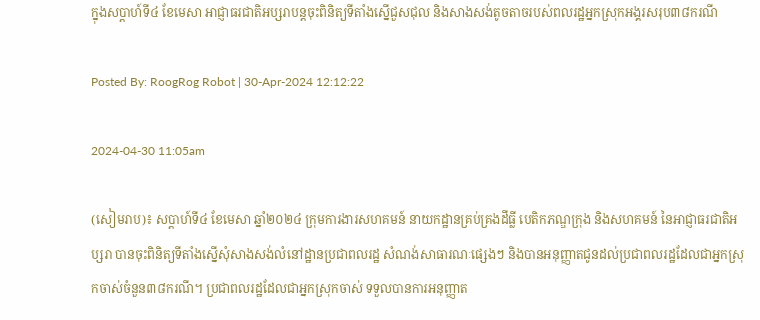ក្នុងសប្ដាហ៍ទី៤ ខែមេសា អាជ្ញាធរជាតិអប្សរាបន្តចុះពិនិត្យទីតាំងស្នើជួសជុល និងសាងសង់តូចតាចរបស់ពលរដ្ឋអ្នកស្រុកអង្គរសរុប៣៨ករណី

Posted By: RoogRog Robot | 30-Apr-2024 12:12:22

2024-04-30 11:05am

(សៀមរាប)៖ សប្ដាហ៍ទី៤ ខែមេសា ឆ្នាំ២០២៤ ក្រុមការងារសហគមន៍ នាយកដ្ឋានគ្រប់គ្រងដីធ្លី បេតិកភណ្ឌក្រុង និងសហគមន៍ នៃអាជ្ញាធរជាតិអប្សរា បានចុះពិនិត្យទីតាំងស្នើសុំសាងសង់លំនៅដ្ឋានប្រជាពលរដ្ឋ សំណង់សាធារណៈផ្សេងៗ និងបានអនុញ្ញាតជូនដល់ប្រជាពលរដ្ឋដែលជាអ្នកស្រុកចាស់ចំនួន៣៨ករណី។ ប្រជាពលរដ្ឋដែលជាអ្នកស្រុកចាស់ ទទួលបានការអនុញ្ញាត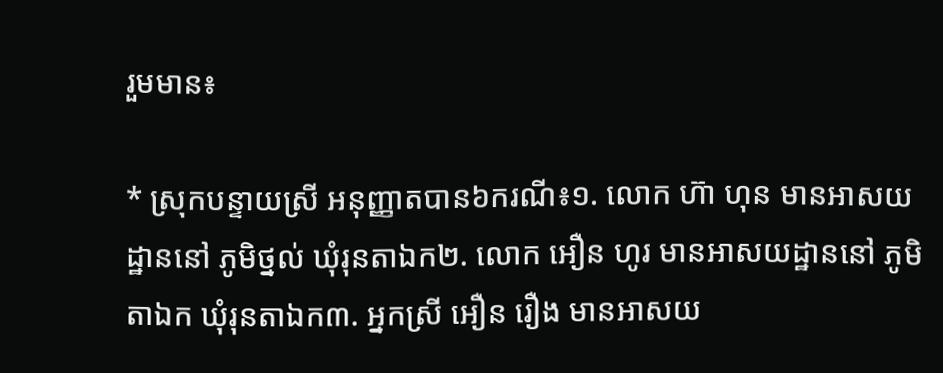រួមមាន៖

* ស្រុកបន្ទាយស្រី អនុញ្ញាតបាន៦ករណី៖១. លោក ហ៊ា ហុន មានអាសយដ្ឋាននៅ ភូមិថ្នល់ ឃុំរុនតាឯក២. លោក អឿន ហូរ មានអាសយដ្ឋាននៅ ភូមិតាឯក ឃុំរុនតាឯក៣. អ្នកស្រី អឿន រឿង មានអាសយ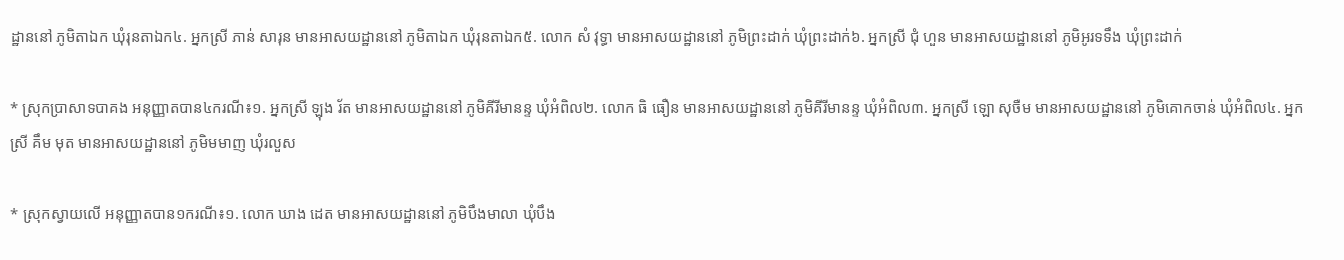ដ្ឋាននៅ ភូមិតាឯក ឃុំរុនតាឯក៤. អ្នកស្រី ភាន់ សារុន មានអាសយដ្ឋាននៅ ភូមិតាឯក ឃុំរុនតាឯក៥. លោក សំ វុទ្ធា មានអាសយដ្ឋាននៅ ភូមិព្រះដាក់ ឃុំព្រះដាក់៦. អ្នកស្រី ជុំ ហួន មានអាសយដ្ឋាននៅ ភូមិអូរទទឹង ឃុំព្រះដាក់

* ស្រុកប្រាសាទបាគង អនុញ្ញាតបាន៤ករណី៖១. អ្នកស្រី ឡុង រ័ត មានអាសយដ្ឋាននៅ ភូមិគីរីមានន្ទ ឃុំអំពិល២. លោក ធិ ធឿន មានអាសយដ្ឋាននៅ ភូមិគីរីមានន្ទ ឃុំអំពិល៣. អ្នកស្រី ឡោ សុចឺម មានអាសយដ្ឋាននៅ ភូមិគោកចាន់ ឃុំអំពិល៤. អ្នកស្រី គឹម មុត មានអាសយដ្ឋាននៅ ភូមិមមាញ ឃុំរលួស

* ស្រុកស្វាយលើ អនុញ្ញាតបាន១ករណី៖១. លោក ឃាង ដេត មានអាសយដ្ឋាននៅ ភូមិបឹងមាលា ឃុំបឹង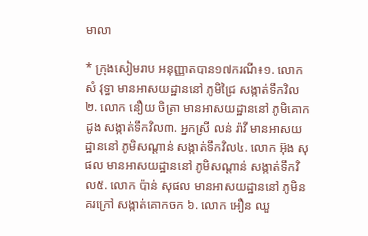មាលា

* ក្រុងសៀមរាប អនុញ្ញាតបាន១៧ករណី៖១. លោក សំ វុទ្ធា មានអាសយដ្ឋាននៅ ភូមិជ្រៃ សង្កាត់ទឹកវិល២. លោក នឿយ ចិត្រា មានអាសយដ្ឋាននៅ ភូមិគោកដូង សង្កាត់ទឹកវិល៣. អ្នកស្រី លន់ រ៉ាវី មានអាសយដ្ឋាននៅ ភូមិសណ្តាន់ សង្កាត់ទឹកវិល៤. លោក អ៊ុង សុផល មានអាសយដ្ឋាននៅ ភូមិសណ្តាន់ សង្កាត់ទឹកវិល៥. លោក ប៉ាន់ សុផល មានអាសយដ្ឋាននៅ ភូមិនគរក្រៅ សង្កាត់គោកចក ៦. លោក អឿន ឈួ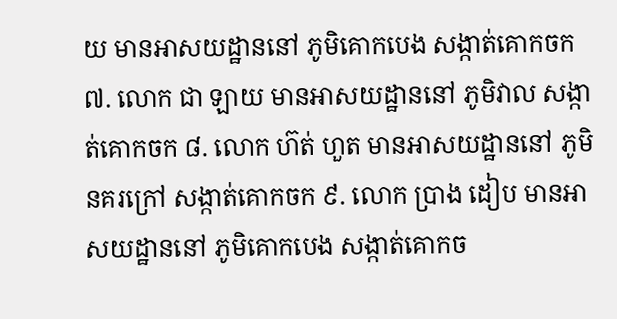យ មានអាសយដ្ឋាននៅ ភូមិគោកបេង សង្កាត់គោកចក ៧. លោក ជា ឡាយ មានអាសយដ្ឋាននៅ ភូមិវាល សង្កាត់គោកចក ៨. លោក ហ៊ត់ ហួត មានអាសយដ្ឋាននៅ ភូមិនគរក្រៅ សង្កាត់គោកចក ៩. លោក ប្រាង ដៀប មានអាសយដ្ឋាននៅ ភូមិគោកបេង សង្កាត់គោកច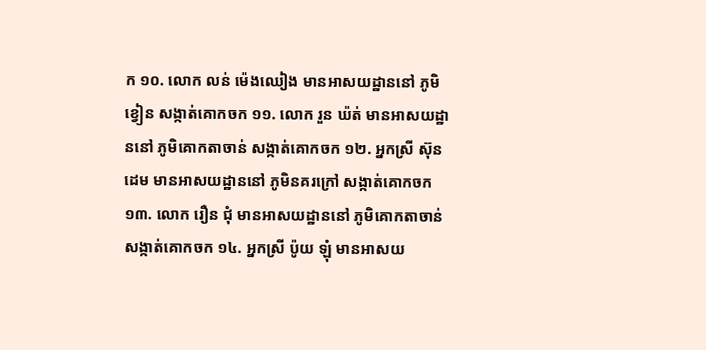ក ១០. លោក លន់ ម៉េងឈៀង មានអាសយដ្ឋាននៅ ភូមិខ្វៀន សង្កាត់គោកចក ១១. លោក រួន ឃ៉ត់ មានអាសយដ្ឋាននៅ ភូមិគោកតាចាន់ សង្កាត់គោកចក ១២. អ្នកស្រី ស៊ុន ដេម មានអាសយដ្ឋាននៅ ភូមិនគរក្រៅ សង្កាត់គោកចក ១៣. លោក រឿន ជុំ មានអាសយដ្ឋាននៅ ភូមិគោកតាចាន់ សង្កាត់គោកចក ១៤. អ្នកស្រី ប៉ូយ ឡុំ មានអាសយ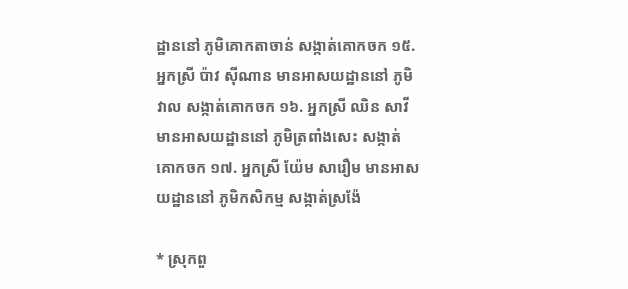ដ្ឋាននៅ ភូមិគោកតាចាន់ សង្កាត់គោកចក ១៥. អ្នកស្រី ប៉ាវ ស៊ីណាន មានអាសយដ្ឋាននៅ ភូមិវាល សង្កាត់គោកចក ១៦. អ្នកស្រី ឈិន សាវី មានអាសយដ្ឋាននៅ ភូមិត្រពាំងសេះ សង្កាត់គោកចក ១៧. អ្នកស្រី យ៉ែម សារឿម មានអាសយដ្ឋាននៅ ភូមិកសិកម្ម សង្កាត់ស្រង៉ែ

* ស្រុកពួ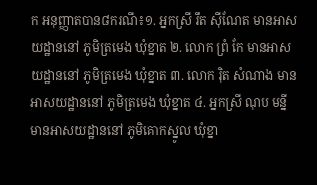ក អនុញ្ញាតបាន៨ករណី៖១. អ្នកស្រី រឹត ស៊ីណែត មានអាសយដ្ឋាននៅ ភូមិត្រមេង ឃុំខ្នាត ២. លោក ព្រំ កែ មានអាសយដ្ឋាននៅ ភូមិត្រមេង ឃុំខ្នាត ៣. លោក រ៉ិត សំណាង មានអាសយដ្ឋាននៅ ភូមិត្រមេង ឃុំខ្នាត ៤. អ្នកស្រី ណុប មន្នី មានអាសយដ្ឋាននៅ ភូមិគោកស្នូល ឃុំខ្នា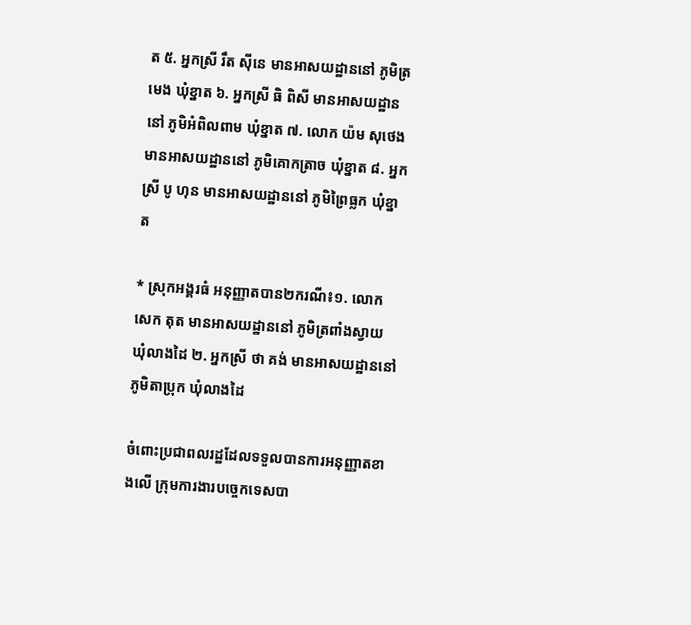ត ៥. អ្នកស្រី រឹត ស៊ីនេ មានអាសយដ្ឋាននៅ ភូមិត្រមេង ឃុំខ្នាត ៦. អ្នកស្រី ធិ ពិសី មានអាសយដ្ឋាននៅ ភូមិអំពិលពាម ឃុំខ្នាត ៧. លោក យ៉ម សុថេង មានអាសយដ្ឋាននៅ ភូមិគោកត្រាច ឃុំខ្នាត ៨. អ្នកស្រី បូ ហុន មានអាសយដ្ឋាននៅ ភូមិព្រៃធ្លក ឃុំខ្នាត

* ស្រុកអង្គរធំ អនុញ្ញាតបាន២ករណី៖១. លោក សេក តុត មានអាសយដ្ឋាននៅ ភូមិត្រពាំងស្វាយ ឃុំលាងដៃ ២. អ្នកស្រី ថា គង់ មានអាសយដ្ឋាននៅ ភូមិតាប្រុក ឃុំលាងដៃ

ចំពោះប្រជាពលរដ្ឋដែលទទួលបានការអនុញ្ញាតខាងលើ ក្រុមការងារបច្ចេកទេសបា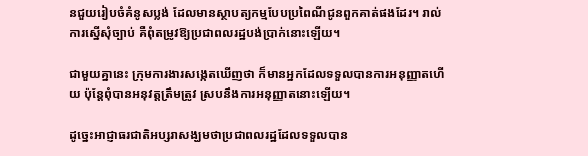នជួយរៀបចំគំនូសប្លង់ ដែលមានស្ថាបត្យកម្មបែបប្រពៃណីជូនពួកគាត់ផងដែរ។ រាល់ការស្នើសុំច្បាប់ គឺពុំតម្រូវឱ្យប្រជាពលរដ្ឋបង់ប្រាក់នោះឡើយ។

ជាមួយគ្នានេះ ក្រុមការងារសង្កេតឃើញថា ក៏មានអ្នកដែលទទួលបានការអនុញ្ញាតហើយ ប៉ុន្តែពុំបានអនុវត្តត្រឹមត្រូវ ស្របនឹងការអនុញ្ញាតនោះឡើយ។

ដូច្នេះអាជ្ញាធរជាតិអប្សរាសង្ឃមថាប្រជាពលរដ្ឋដែលទទួលបាន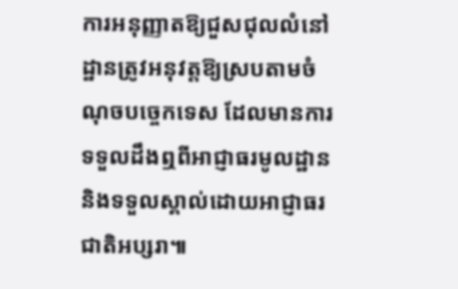ការអនុញ្ញាតឱ្យជួសជុលលំនៅដ្ឋានត្រូវអនុវត្តឱ្យស្របតាមចំណុចបច្ចេកទេស ដែលមានការទទួលដឹងឮពីអាជ្ញាធរមូលដ្ឋាន និងទទួលស្គាល់ដោយអាជ្ញាធរជាតិអប្សរា៕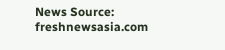News Source: freshnewsasia.com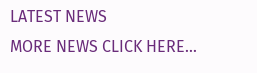LATEST NEWS
MORE NEWS CLICK HERE...